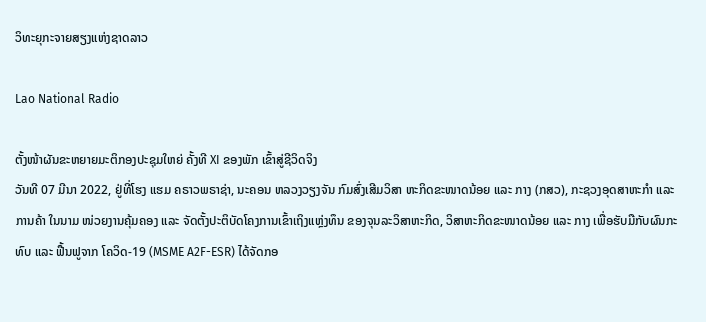ວິທະຍຸກະຈາຍສຽງແຫ່ງຊາດລາວ

Lao National Radio

ຕັ້ງໜ້າຜັນຂະຫຍາຍມະຕິກອງປະຊຸມໃຫຍ່ ຄັ້ງທີ XI ຂອງພັກ ເຂົ້າສູ່ຊີວິດຈິງ
ວັນທີ 07 ມີນາ 2022, ຢູ່ທີ່ໂຮງ ແຮມ ຄຣາວພຣາຊ່າ, ນະຄອນ ຫລວງວຽງຈັນ ກົມສົ່ງເສີມວິສາ ຫະກິດຂະໜາດນ້ອຍ ແລະ ກາງ (ກສວ), ກະຊວງອຸດສາຫະກໍາ ແລະ ການຄ້າ ໃນນາມ ໜ່ວຍງານຄຸ້ມຄອງ ແລະ ຈັດຕັ້ງປະຕິບັດໂຄງການເຂົ້າເຖິງແຫຼ່ງທຶນ ຂອງຈຸນລະວິສາຫະກິດ, ວິສາຫະກິດຂະໜາດນ້ອຍ ແລະ ກາງ ເພື່ອຮັບມືກັບຜົນກະທົບ ແລະ ຟື້ນຟູຈາກ ໂຄວິດ-19 (MSME A2F-ESR) ໄດ້ຈັດກອ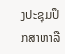ງປະຊຸມປຶກສາຫາລື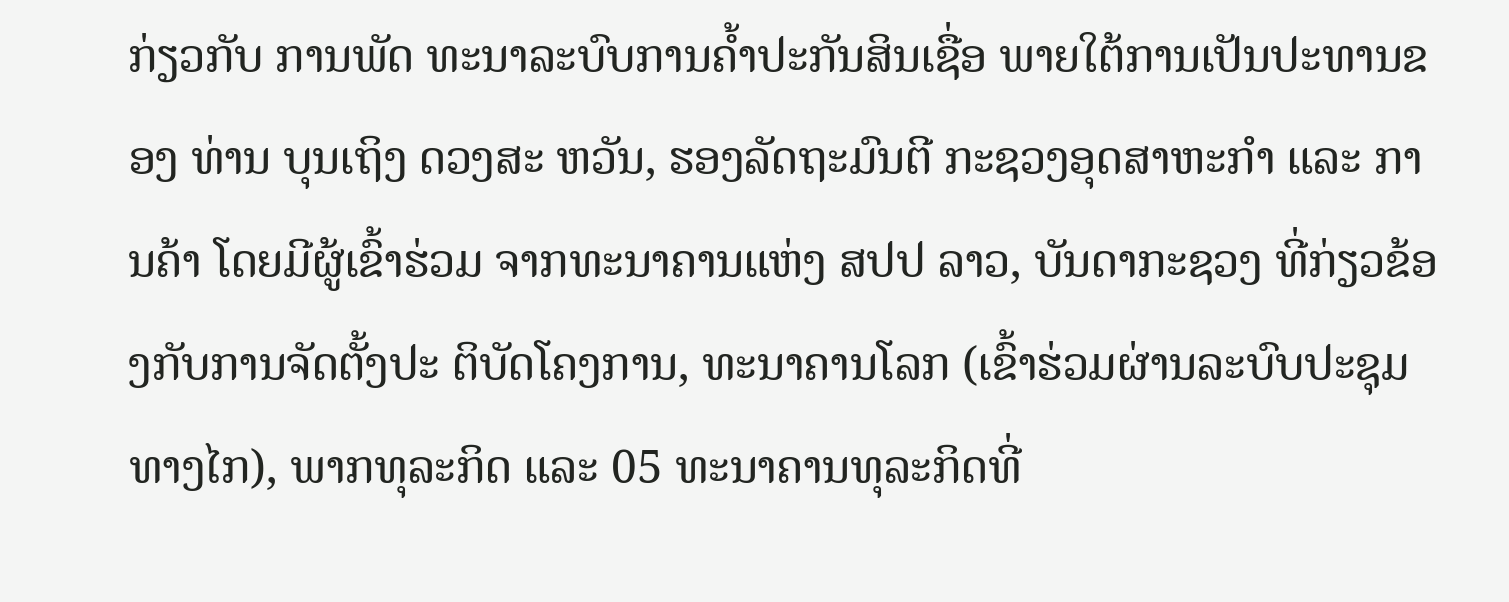ກ່ຽວກັບ ການພັດ ທະນາລະບົບການຄໍ້າປະກັນສິນເຊື່ອ ພາຍໃຕ້ການເປັນປະທານຂອງ ທ່ານ ບຸນເຖິງ ດວງສະ ຫວັນ, ຮອງລັດຖະມົນຕີ ກະຊວງອຸດສາຫະກໍາ ແລະ ການຄ້າ ໂດຍມີຜູ້ເຂົ້າຮ່ວມ ຈາກທະນາຄານແຫ່ງ ສປປ ລາວ, ບັນດາກະຊວງ ທີ່ກ່ຽວຂ້ອງກັບການຈັດຕັ້ງປະ ຕິບັດໂຄງການ, ທະນາຄານໂລກ (ເຂົ້າຮ່ວມຜ່ານລະບົບປະຊຸມທາງໄກ), ພາກທຸລະກິດ ແລະ 05 ທະນາຄານທຸລະກິດທີ່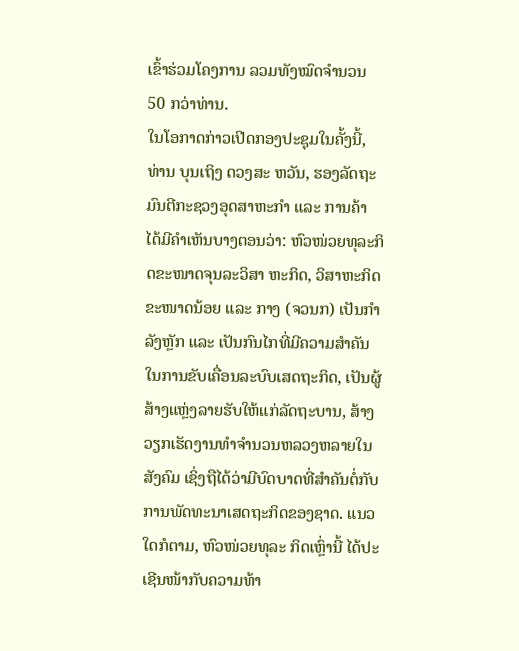ເຂົ້າຮ່ວມໂຄງການ ລວມທັງໝົດຈໍານວນ 50 ກວ່າທ່ານ.
ໃນໂອກາດກ່າວເປີດກອງປະຊຸມໃນຄັ້ງນີ້, ທ່ານ ບຸນເຖິງ ດວງສະ ຫວັນ, ຮອງລັດຖະມົນຕີກະຊວງອຸດສາຫະກໍາ ແລະ ການຄ້າ ໄດ້ມີຄໍາເຫັນບາງຕອນວ່າ: ຫົວໜ່ວຍທຸລະກິດຂະໜາດຈຸນລະວິສາ ຫະກິດ, ວິສາຫະກິດຂະໜາດນ້ອຍ ແລະ ກາງ (ຈວນກ) ເປັນກໍາລັງຫຼັກ ແລະ ເປັນກົນໄກທີ່ມີຄວາມສຳຄັນໃນການຂັບເຄື່ອນລະບົບເສດຖະກິດ, ເປັນຜູ້ສ້າງແຫຼ່ງລາຍຮັບໃຫ້ແກ່ລັດຖະບານ, ສ້າງວຽກເຮັດງານທໍາຈໍານວນຫລວງຫລາຍໃນສັງຄົມ ເຊິ່ງຖືໄດ້ວ່າມີບົດບາດທີ່ສຳຄັນຕໍ່ກັບການພັດທະນາເສດຖະກິດຂອງຊາດ. ແນວໃດກໍຕາມ, ຫົວໜ່ວຍທຸລະ ກິດເຫຼົ່ານີ້ ໄດ້ປະເຊີນໜ້າກັບຄວາມທ້າ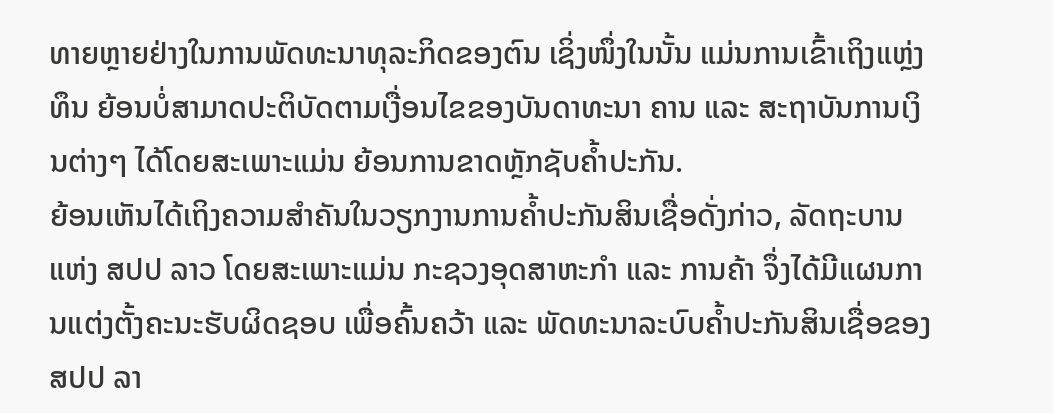ທາຍຫຼາຍຢ່າງໃນການພັດທະນາທຸລະກິດຂອງຕົນ ເຊິ່ງໜຶ່ງໃນນັ້ນ ແມ່ນການເຂົ້າເຖິງແຫຼ່ງທຶນ ຍ້ອນບໍ່ສາມາດປະຕິບັດຕາມເງື່ອນໄຂຂອງບັນດາທະນາ ຄານ ແລະ ສະຖາບັນການເງິນຕ່າງໆ ໄດ້ໂດຍສະເພາະແມ່ນ ຍ້ອນການຂາດຫຼັກຊັບຄໍ້າປະກັນ.
ຍ້ອນເຫັນໄດ້ເຖິງຄວາມສຳຄັນໃນວຽກງານການຄໍ້າປະກັນສິນເຊື່ອດັ່ງກ່າວ, ລັດຖະບານແຫ່ງ ສປປ ລາວ ໂດຍສະເພາະແມ່ນ ກະຊວງອຸດສາຫະກໍາ ແລະ ການຄ້າ ຈຶ່ງໄດ້ມີແຜນການແຕ່ງຕັ້ງຄະນະຮັບຜິດຊອບ ເພື່ອຄົ້ນຄວ້າ ແລະ ພັດທະນາລະບົບຄໍ້າປະກັນສິນເຊື່ອຂອງ ສປປ ລາ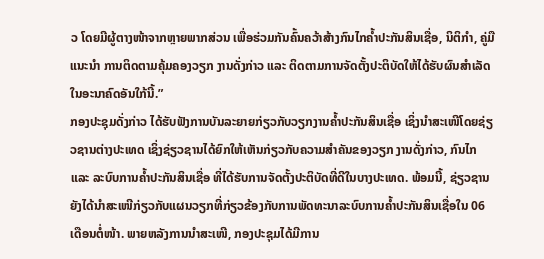ວ ໂດຍມີຜູ້ຕາງໜ້າຈາກຫຼາຍພາກສ່ວນ ເພື່ອຮ່ວມກັນຄົ້ນຄວ້າສ້າງກົນໄກຄ້ຳປະກັນສິນເຊື່ອ, ນິຕິກໍາ, ຄູ່ມືແນະນໍາ ການຕິດຕາມຄຸ້ມຄອງວຽກ ງານດັ່ງກ່າວ ແລະ ຕິດຕາມການຈັດຕັ້ງປະຕິບັດໃຫ້ໄດ້ຮັບຜົນສໍາເລັດໃນອະນາຄົດອັນໃກ້ນີ້.”
ກອງປະຊຸມດັ່ງກ່າວ ໄດ້ຮັບຟັງການບັນລະຍາຍກ່ຽວກັບວຽກງານຄ້ຳປະກັນສິນເຊື່ອ ເຊິ່ງນຳສະເໜີໂດຍຊ່ຽວຊານຕ່າງປະເທດ ເຊິ່ງຊ່ຽວຊານໄດ້ຍົກໃຫ້ເຫັນກ່ຽວກັບຄວາມສຳຄັນຂອງວຽກ ງານດັ່ງກ່າວ, ກົນໄກ ແລະ ລະບົບການຄ້ຳປະກັນສິນເຊື່ອ ທີ່ໄດ້ຮັບການຈັດຕັ້ງປະຕິບັດທີ່ດີໃນບາງປະເທດ. ພ້ອມນີ້, ຊ່ຽວຊານຍັງໄດ້ນຳສະເໜີກ່ຽວກັບແຜນວຽກທີ່ກ່ຽວຂ້ອງກັບການພັດທະນາລະບົບການຄ້ຳປະກັນສິນເຊື່ອໃນ 06 ເດືອນຕໍ່ໜ້າ. ພາຍຫລັງການນຳສະເໜີ, ກອງປະຊຸມໄດ້ມີການ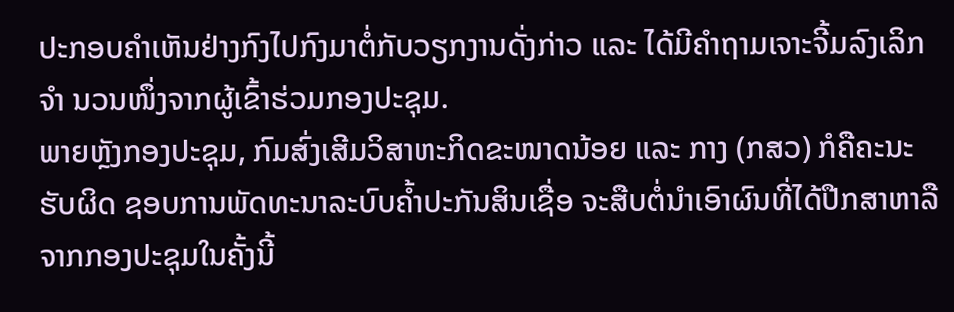ປະກອບຄຳເຫັນຢ່າງກົງໄປກົງມາຕໍ່ກັບວຽກງານດັ່ງກ່າວ ແລະ ໄດ້ມີຄຳຖາມເຈາະຈີ້ມລົງເລິກຈຳ ນວນໜຶ່ງຈາກຜູ້ເຂົ້າຮ່ວມກອງປະຊຸມ.
ພາຍຫຼັງກອງປະຊຸມ, ກົມສົ່ງເສີມວິສາຫະກິດຂະໜາດນ້ອຍ ແລະ ກາງ (ກສວ) ກໍຄືຄະນະຮັບຜິດ ຊອບການພັດທະນາລະບົບຄໍ້າປະກັນສິນເຊື່ອ ຈະສືບຕໍ່ນໍາເອົາຜົນທີ່ໄດ້ປືກສາຫາລື ຈາກກອງປະຊຸມໃນຄັ້ງນີ້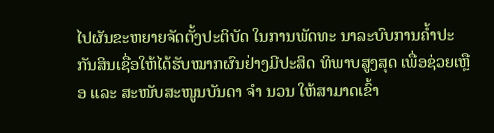ໄປຜັນຂະຫຍາຍຈັດຕັ້ງປະຕິບັດ ໃນການພັດທະ ນາລະບົບການຄໍ້າປະກັນສິນເຊື່ອໃຫ້ໄດ້ຮັບໝາກຜົນຢ່າງມີປະສິດ ທິພາບສູງສຸດ ເພື່ອຊ່ວຍເຫຼືອ ແລະ ສະໜັບສະໜູນບັນດາ ຈຳ ນວນ ໃຫ້ສາມາດເຂົ້າ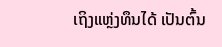ເຖິງແຫຼ່ງທຶນໄດ້ ເປັນຕົ້ນ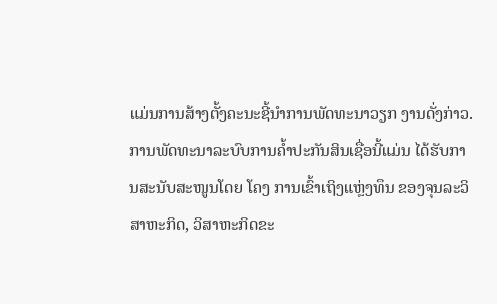ແມ່ນການສ້າງຕັ້ງຄະນະຊີ້ນຳການພັດທະນາວຽກ ງານດັ່ງກ່າວ.
ການພັດທະນາລະບົບການຄໍ້າປະກັນສິນເຊື່ອນີ້ແມ່ນ ໄດ້ຮັບການສະນັບສະໜູນໂດຍ ໂຄງ ການເຂົ້າເຖິງແຫຼ່ງທຶນ ຂອງຈຸນລະວິສາຫະກິດ, ວິສາຫະກິດຂະ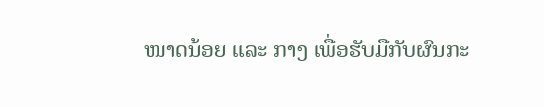ໜາດນ້ອຍ ແລະ ກາງ ເພື່ອຮັບມືກັບຜົນກະ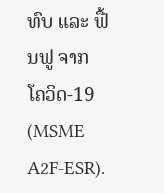ທົບ ແລະ ຟື້ນຟູ ຈາກ ໂຄວິດ-19 (MSME A2F-ESR).